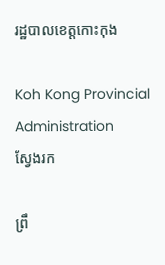រដ្ឋបាលខេត្តកោះកុង

Koh Kong Provincial Administration
ស្វែងរក

ព្រឹ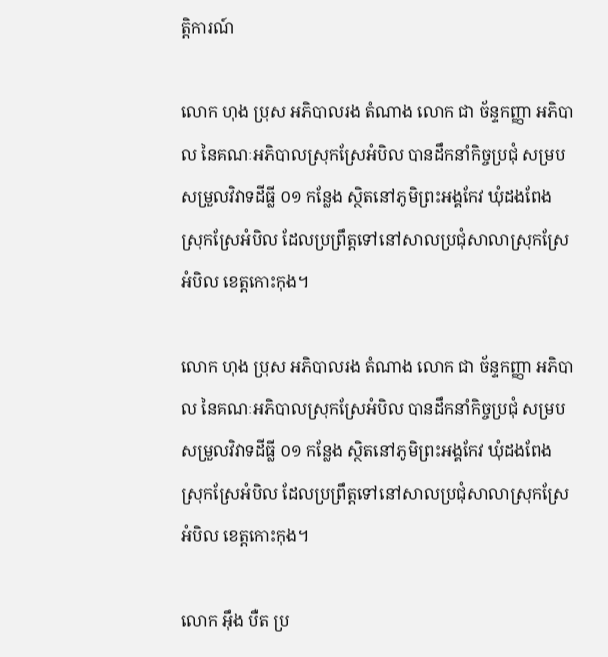ត្តិការណ៍

លោក ហុង ប្រុស អភិបាលរង តំណាង លោក ជា ច័ន្ទកញ្ញា អភិបាល នៃគណៈអភិបាលស្រុកស្រែអំបិល បានដឹកនាំកិច្ចប្រជុំ សម្របសម្រួលវិវាទដីធ្លី ០១ កន្លែង ស្ថិតនៅភូមិព្រះអង្គកែវ ឃុំដងពែង ស្រុកស្រែអំបិល ដែលប្រព្រឹត្តទៅនៅសាលប្រជុំសាលាស្រុកស្រែអំបិល ខេត្តកោះកុង។

លោក ហុង ប្រុស អភិបាលរង តំណាង លោក ជា ច័ន្ទកញ្ញា អភិបាល នៃគណៈអភិបាលស្រុកស្រែអំបិល បានដឹកនាំកិច្ចប្រជុំ សម្របសម្រួលវិវាទដីធ្លី ០១ កន្លែង ស្ថិតនៅភូមិព្រះអង្គកែវ ឃុំដងពែង ស្រុកស្រែអំបិល ដែលប្រព្រឹត្តទៅនៅសាលប្រជុំសាលាស្រុកស្រែអំបិល ខេត្តកោះកុង។

លោក អ៊ឹង បឺត ប្រ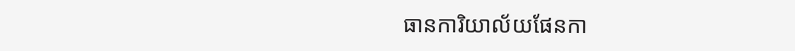ធានការិយាល័យផែនកា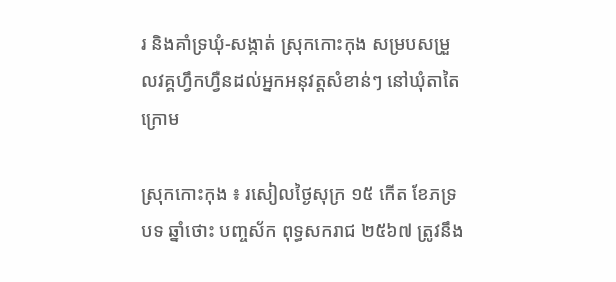រ និងគាំទ្រឃុំ-សង្កាត់ ស្រុកកោះកុង សម្របសម្រួលវគ្គហ្វឹកហ្វឺនដល់អ្នកអនុវត្តសំខាន់ៗ នៅឃុំតាតៃក្រោម

ស្រុកកោះកុង ៖ រសៀលថ្ងៃសុក្រ ១៥ កើត ខែភទ្របទ ឆ្នាំថោះ បញ្ចស័ក ពុទ្ធសករាជ ២៥៦៧ ត្រូវនឹង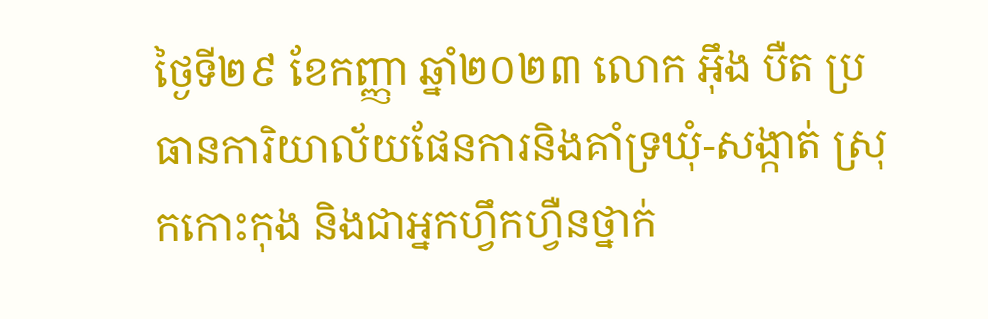ថ្ងៃទី២៩ ខែកញ្ញា ឆ្នាំ២០២៣ លោក អ៊ឹង បឺត ប្រធានការិយាល័យផែនការនិងគាំទ្រឃុំ-សង្កាត់ ស្រុកកោះកុង និងជាអ្នកហ្វឹកហ្វឺនថ្នាក់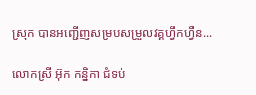ស្រុក បានអញ្ជើញសម្របសម្រួលវគ្គហ្វឹកហ្វឺន...

លោកស្រី អ៊ុក កន្និកា ជំទប់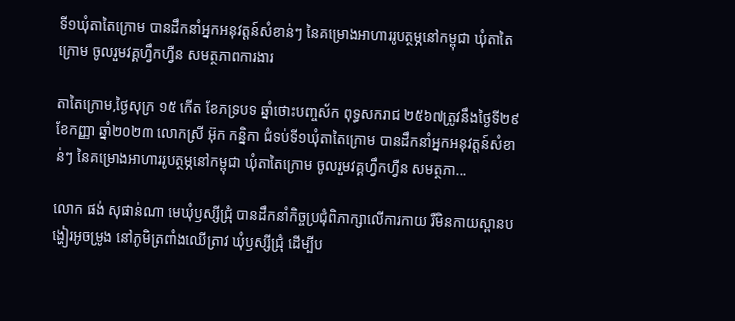ទី១ឃុំតាតៃក្រោម បានដឹកនាំអ្នកអនុវត្តន៍សំខាន់ៗ នៃគម្រោងអាហាររូបត្ថម្ភនៅកម្ពុជា ឃុំតាតៃក្រោម ចូលរួមវគ្គហ្វឹកហ្វឺន សមត្ថភាពការងារ

តាតៃក្រោម,ថ្ងៃសុក្រ ១៥ កើត ខែភទ្របទ ឆ្នាំថោះបញ្ចស័ក ពុទ្ធសករាជ ២៥៦៧ត្រូវនឹងថ្ងៃទី២៩ ខែកញ្ញា ឆ្នាំ២០២៣ លោកស្រី អ៊ុក កន្និកា ជំទប់ទី១ឃុំតាតៃក្រោម បានដឹកនាំអ្នកអនុវត្តន៍សំខាន់ៗ នៃគម្រោងអាហាររូបត្ថម្ភនៅកម្ពុជា ឃុំតាតៃក្រោម ចូលរួមវគ្គហ្វឹកហ្វឺន សមត្ថភា...

លោក ផង់ សុផាន់ណា មេឃុំឫស្សីជ្រុំ បានដឹកនាំកិច្ចប្រជុំពិភាក្សាលើការកាយ រឺមិនកាយស្ពានបង្ហៀរអូចម្រូង នៅភូមិត្រពាំងឈើត្រាវ ឃុំឫស្សីជ្រុំ ដើម្បីប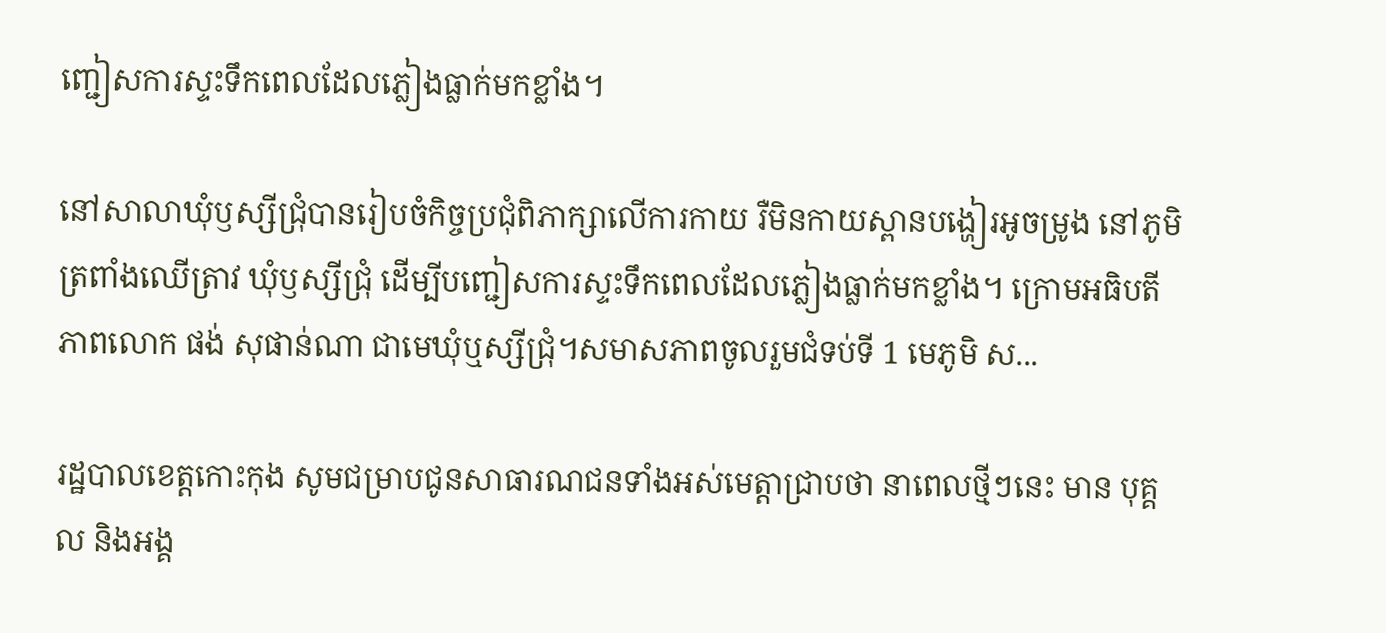ញ្ជៀសការស្ទះទឹកពេលដែលភ្លៀងធ្លាក់មកខ្លាំង។

នៅសាលាឃុំឫស្សីជ្រុំបានរៀបចំកិច្ចប្រជុំពិភាក្សាលើការកាយ រឺមិនកាយស្ពានបង្ហៀរអូចម្រូង នៅភូមិត្រពាំងឈើត្រាវ ឃុំឫស្សីជ្រុំ ដើម្បីបញ្ជៀសការស្ទះទឹកពេលដែលភ្លៀងធ្លាក់មកខ្លាំង។ ក្រោមអធិបតីភាពលោក ផង់ សុផាន់ណា ជាមេឃុំឬស្សីជ្រុំ។សមាសភាពចូលរួមជំទប់ទី 1 មេភូមិ ស...

រដ្ឋបាលខេត្តកោះកុង សូមជម្រាបជូនសាធារណជនទាំងអស់មេត្តាជ្រាបថា នាពេលថ្មីៗនេះ មាន បុគ្គល និងអង្គ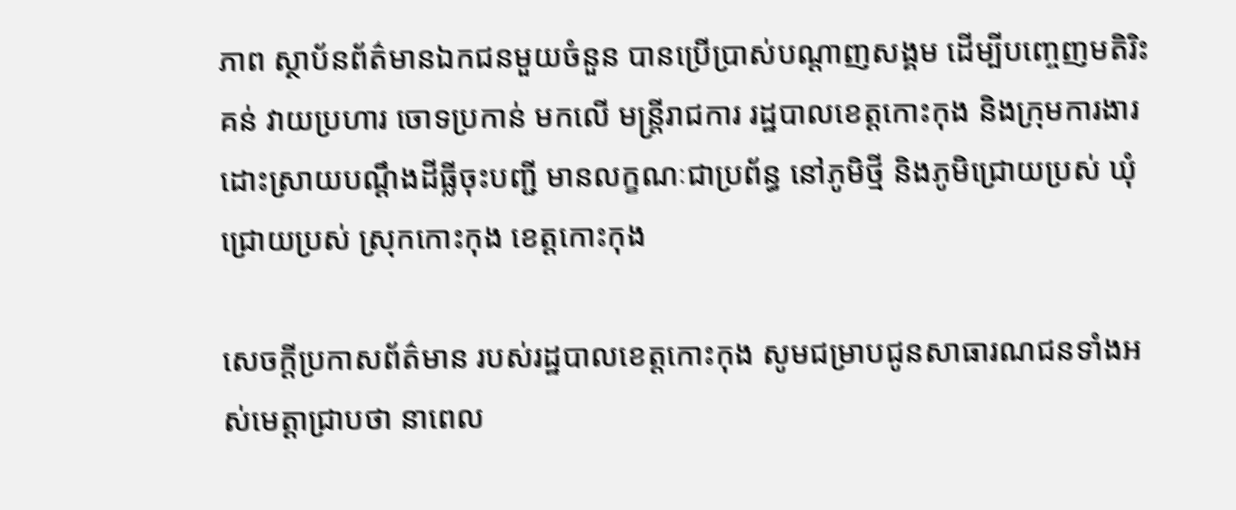ភាព ស្ថាប័នព័ត៌មានឯកជនមួយចំនួន បានប្រើប្រាស់បណ្តាញសង្គម ដើម្បីបញ្ចេញមតិរិះគន់ វាយប្រហារ ចោទប្រកាន់ មកលើ មន្ត្រីរាជការ រដ្ឋបាលខេត្តកោះកុង និងក្រុមការងារដោះស្រាយបណ្តឹងដីធ្លីចុះបញ្ជី មានលក្ខណៈជាប្រព័ន្ធ នៅភូមិថ្មី និងភូមិជ្រោយប្រស់ ឃុំជ្រោយប្រស់ ស្រុកកោះកុង ខេត្តកោះកុង

សេចក្តីប្រកាសព័ត៌មាន របស់រដ្ឋបាលខេត្តកោះកុង សូមជម្រាបជូនសាធារណជនទាំងអស់មេត្តាជ្រាបថា នាពេល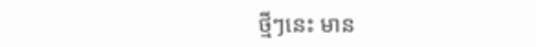ថ្មីៗនេះ មាន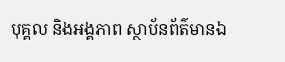បុគ្គល និងអង្គភាព ស្ថាប័នព័ត៌មានឯ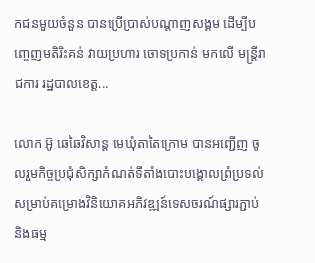កជនមួយចំនួន បានប្រើប្រាស់បណ្តាញសង្គម ដើម្បីបញ្ចេញមតិរិះគន់ វាយប្រហារ ចោទប្រកាន់ មកលើ មន្ត្រីរាជការ រដ្ឋបាលខេត្ត...

លោក អ៊ូ ឆេឆៃវិសាន្ដ មេឃុំតាតៃក្រោម បានអញ្ជើញ ចូលរួមកិច្ចប្រជុំសិក្សាកំណត់ទីតាំងបោះបង្គោលព្រំប្រទល់សម្រាប់គម្រោងវិនិយោគអភិវឌ្ឍន៍ទេសចរណ៍ផ្សារភ្ជាប់ និងធម្ម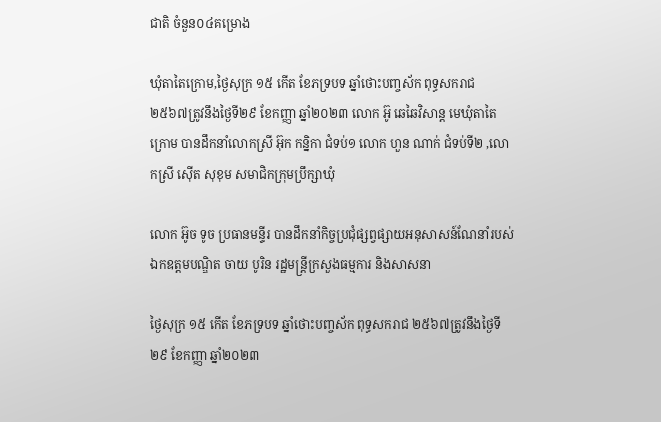ជាតិ ចំនួន០៤គម្រោង

ឃុំតាតៃក្រោម,ថ្ងៃសុក្រ ១៥ កើត ខែភទ្របទ ឆ្នាំថោះបញ្ចស័ក ពុទ្ធសករាជ ២៥៦៧ត្រូវនឹងថ្ងៃទី២៩ ខែកញ្ញា ឆ្នាំ២០២៣ លោក អ៊ូ ឆេឆៃវិសាន្ដ មេឃុំតាតៃក្រោម បានដឹកនាំលោកស្រី អ៊ុក កន្និកា ជំទប់១ លោក ហួន ណាក់ ជំទប់ទី២ ,លោកស្រី ស៊ើត សុខុម សមាជិកក្រុមប្រឹក្សាឃុំ

លោក អ៊ូច ទូច ប្រធានមន្ទីរ បានដឹកនាំកិច្ចប្រជុំផ្សព្វផ្សាយអនុសាសន៍ណែនាំរបស់ឯកឧត្តមបណ្ឌិត ចាយ បូរិន រដ្ឋមន្ត្រីក្រសួងធម្មការ និងសាសនា

ថ្ងៃសុក្រ ១៥ កើត ខែភទ្របទ ឆ្នាំថោះបញ្ចស័ក ពុទ្ធសករាជ ២៥៦៧ត្រូវនឹងថ្ងៃទី២៩ ខែកញ្ញា ឆ្នាំ២០២៣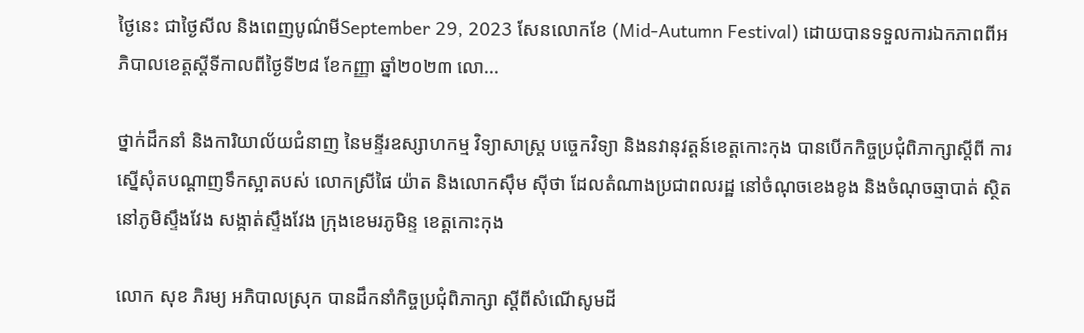ថ្ងៃនេះ ជាថ្ងៃសីល និងពេញបូណ៌មីSeptember 29, 2023 សែនលោកខែ (Mid-Autumn Festival) ដោយបានទទួលការឯកភាពពីអភិបាលខេត្តស្តីទីកាលពីថ្ងៃទី២៨ ខែកញ្ញា ឆ្នាំ២០២៣ លោ...

ថ្នាក់ដឹកនាំ និងការិយាល័យជំនាញ នៃមន្ទីរឧស្សាហកម្ម វិទ្យាសាស្ត្រ បច្ចេកវិទ្យា និងនវានុវត្តន៍ខេត្តកោះកុង បានបើកកិច្ចប្រជុំពិភាក្សាស្ដីពី ការស្នើសុំតបណ្តាញទឹកស្អាតបស់ លោកស្រីផៃ យ៉ាត និងលោកសុឹម សុីថា ដែលតំណាងប្រជាពលរដ្ឋ នៅចំណុចខេងខូង និងចំណុចឆ្មាបាត់ ស្ថិតនៅភូមិស្ទឹងវែង សង្កាត់ស្ទឹងវែង ក្រុងខេមរភូមិន្ទ ខេត្តកោះកុង

លោក សុខ ភិរម្យ អភិបាលស្រុក បានដឹកនាំកិច្ចប្រជុំពិភាក្សា ស្ដីពីសំណើសូមដី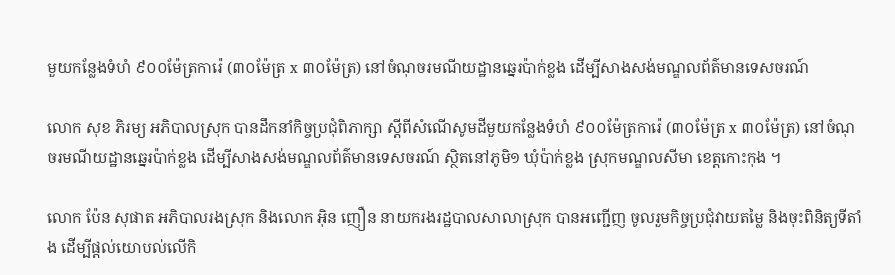មួយកន្លែងទំហំ ៩០០ម៉ែត្រការ៉េ (៣០ម៉ែត្រ x ៣០ម៉ែត្រ) នៅចំណុចរមណីយដ្ឋានឆ្នេរប៉ាក់ខ្លង ដើម្បីសាងសង់មណ្ឌលព័ត៌មានទេសចរណ៍

លោក សុខ ភិរម្យ អភិបាលស្រុក បានដឹកនាំកិច្ចប្រជុំពិភាក្សា ស្ដីពីសំណើសូមដីមួយកន្លែងទំហំ ៩០០ម៉ែត្រការ៉េ (៣០ម៉ែត្រ x ៣០ម៉ែត្រ) នៅចំណុចរមណីយដ្ឋានឆ្នេរប៉ាក់ខ្លង ដើម្បីសាងសង់មណ្ឌលព័ត៌មានទេសចរណ៍ ស្ថិតនៅភូមិ១ ឃុំប៉ាក់ខ្លង ស្រុកមណ្ឌលសីមា ខេត្តកោះកុង ។

លោក ប៉ែន សុផាត អភិបាលរងស្រុក និងលោក អុិន ញឿន នាយករងរដ្ឋបាលសាលាស្រុក បានអញ្ជើញ ចូលរួមកិច្ចប្រជុំវាយតម្លៃ និងចុះពិនិត្យទីតាំង ដើម្បីផ្តល់យោបល់លើកិ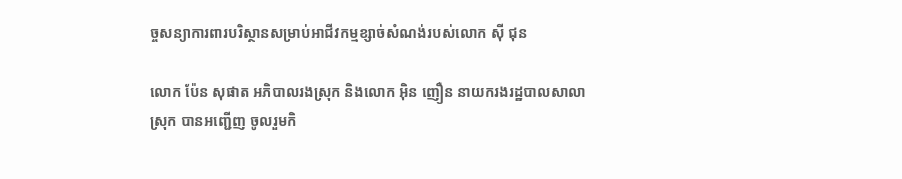ច្ចសន្យាការពារបរិស្ថានសម្រាប់អាជីវកម្មខ្សាច់សំណង់របស់លោក ស៊ី ជុន

លោក ប៉ែន សុផាត អភិបាលរងស្រុក និងលោក អុិន ញឿន នាយករងរដ្ឋបាលសាលាស្រុក បានអញ្ជើញ ចូលរួមកិ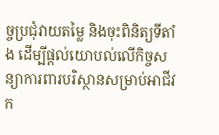ច្ចប្រជុំវាយតម្លៃ និងចុះពិនិត្យទីតាំង ដើម្បីផ្តល់យោបល់លើកិច្ចសន្យាការពារបរិស្ថានសម្រាប់អាជីវក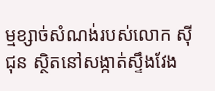ម្មខ្សាច់សំណង់របស់លោក ស៊ី ជុន ស្ថិតនៅសង្កាត់ស្ទឹងវែង